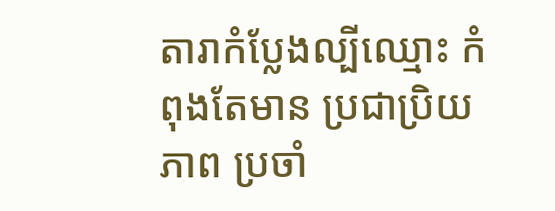តារាកំប្លែងល្បីឈ្មោះ កំពុងតែមាន ប្រជាប្រិយភាព ប្រចាំ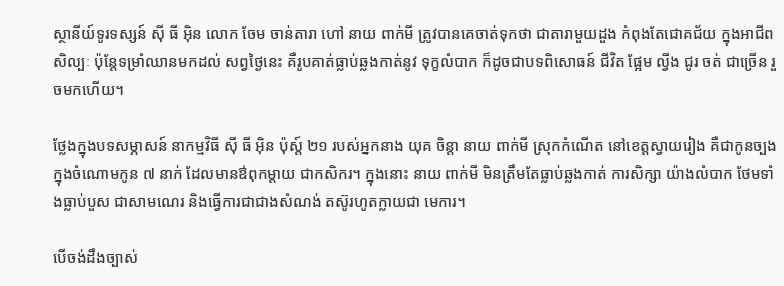ស្ថានីយ៍ទូរទស្សន៍ ស៊ី ធី អ៊ិន លោក ចែម ចាន់តារា ហៅ នាយ ពាក់មី ត្រូវបានគេចាត់ទុកថា ជាតារាមួយដួង កំពុងតែជោគជ័យ ក្នុងអាជីពសិល្បៈ ប៉ុន្តែទម្រាំឈានមកដល់ សព្វថ្ងៃនេះ គឺរូបគាត់ធ្លាប់ឆ្លងកាត់នូវ ទុក្ខលំបាក ក៏ដូចជាបទពិសោធន៍ ជីវិត ផ្អែម ល្វីង ជូរ ចត់ ជាច្រើន រួចមកហើយ។

ថ្លែងក្នុងបទសម្ភាសន៍ នាកម្មវិធី ស៊ី ធី អ៊ិន ប៉ុស្ត៍ ២១ របស់អ្នកនាង យុគ ចិន្តា នាយ ពាក់មី ស្រុកកំណើត នៅខេត្តស្វាយរៀង គឺជាកូនច្បង ក្នុងចំណោមកូន ៧ នាក់ ដែលមានឳពុកម្តាយ ជាកសិករ។ ក្នុងនោះ នាយ ពាក់មី មិនត្រឹមតែធ្លាប់ឆ្លងកាត់ ការសិក្សា យ៉ាងលំបាក ថែមទាំងធ្លាប់បួស ជាសាមណេរ និងធ្វើការជាជាងសំណង់ តស៊ូរហូតក្លាយជា មេការ។

បើចង់ដឹងច្បាស់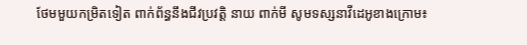ថែមមួយកម្រិតទៀត ពាក់ព័ន្ធនឹងជីវប្រវត្តិ នាយ ពាក់មី សូមទស្សនាវីដេអូខាងក្រោម៖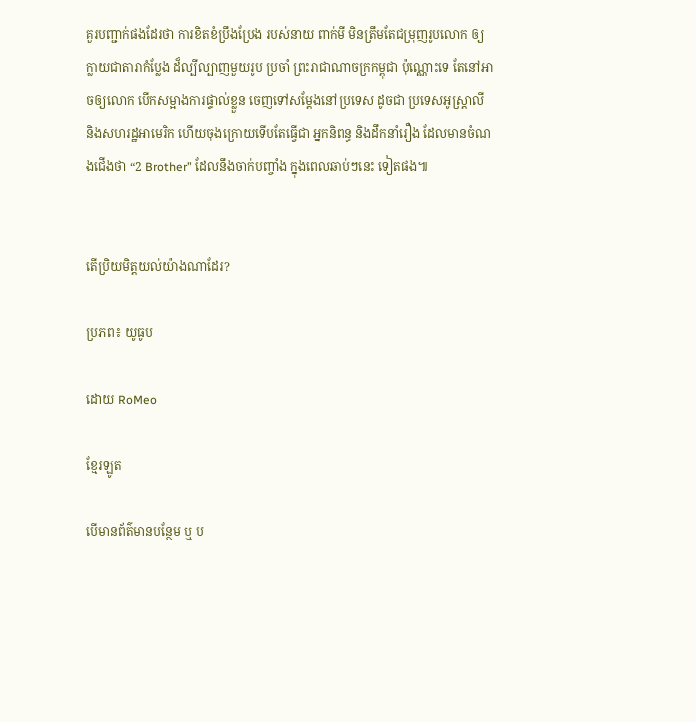គួរបញ្ជាក់ផងដែរថា ការខិតខំប្រឹងប្រែង របស់នាយ ពាក់មី មិនត្រឹមតែជម្រុញរូបលោក ឲ្យក្លាយជាតារាកំប្លែង ដ៏ល្បីល្បាញមួយរូប ប្រចាំ ព្រះរាជាណាចក្រកម្ពុជា ប៉ុណ្ណោះទេ តែនៅអាចឲ្យលោក បើកសម្អាងការផ្ទាល់ខ្លួន ចេញទៅសម្តែងនៅប្រទេស ដូចជា ប្រទេសអូស្ត្រាលី និងសហរដ្ឋអាមេរិក ហើយចុងក្រោយទើបតែធ្វើជា អ្នកនិពន្ធ និងដឹកនាំរឿង ដែលមានចំណងជើងថា “2 Brother” ដែលនឹងចាក់បញ្ចាំង ក្នុងពេលឆាប់ៗនេះ ទៀតផង៕


តើប្រិយមិត្តយល់យ៉ាងណាដែរ?

ប្រភព៖ យូធូប

ដោយ RoMeo

ខ្មែរឡូត

បើមានព័ត៌មានបន្ថែម ឬ ប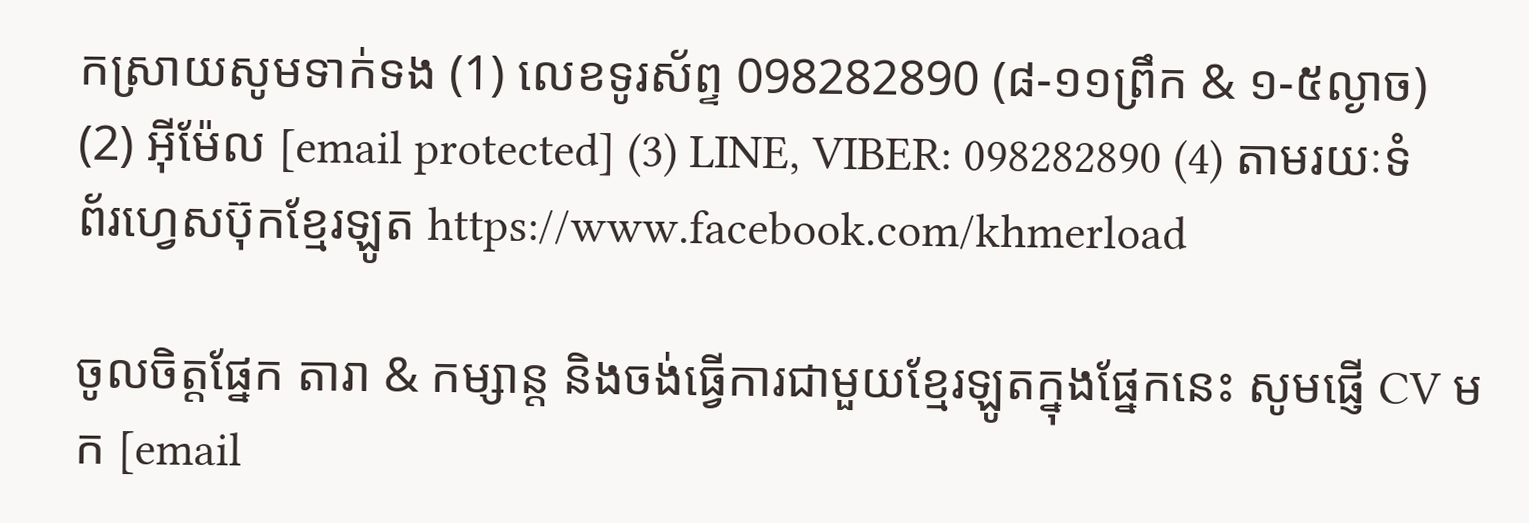កស្រាយសូមទាក់ទង (1) លេខទូរស័ព្ទ 098282890 (៨-១១ព្រឹក & ១-៥ល្ងាច) (2) អ៊ីម៉ែល [email protected] (3) LINE, VIBER: 098282890 (4) តាមរយៈទំព័រហ្វេសប៊ុកខ្មែរឡូត https://www.facebook.com/khmerload

ចូលចិត្តផ្នែក តារា & កម្សាន្ដ និងចង់ធ្វើការជាមួយខ្មែរឡូតក្នុងផ្នែកនេះ សូមផ្ញើ CV មក [email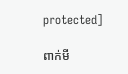protected]

ពាក់មី